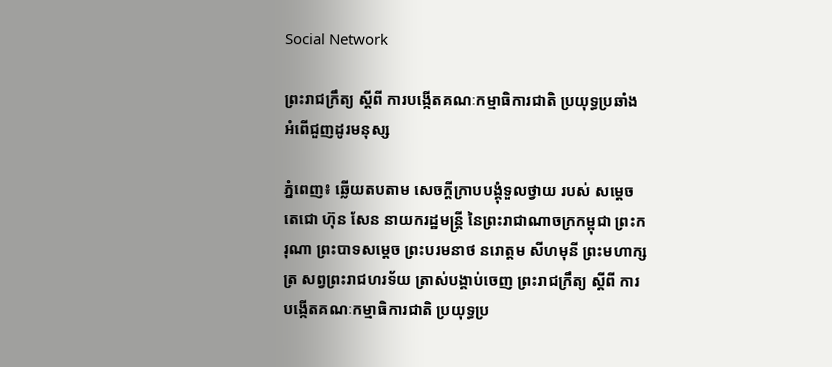Social Network

ព្រះរាជក្រឹត្យ ស្តីពី ការបង្កើតគណៈកម្មាធិការជាតិ ប្រយុទ្ធប្រឆាំង អំពើជួញដូរមនុស្ស

ភ្នំពេញ៖ ឆ្លើយតបតាម សេចក្តីក្រាបបង្គុំទួលថ្វាយ របស់ សម្តេចតេជោ ហ៊ុន សែន នាយករដ្ឋមន្រ្តី នៃព្រះរាជាណាចក្រកម្ពុជា ព្រះករុណា ព្រះបាទសម្តេច ព្រះបរមនាថ នរោត្តម សីហមុនី ព្រះមហាក្សត្រ សព្វព្រះរាជហរទ័យ ត្រាស់បង្គាប់ចេញ ព្រះរាជក្រឹត្យ ស្តីពី ការបង្កើតគណៈកម្មាធិការជាតិ ប្រយុទ្ធប្រ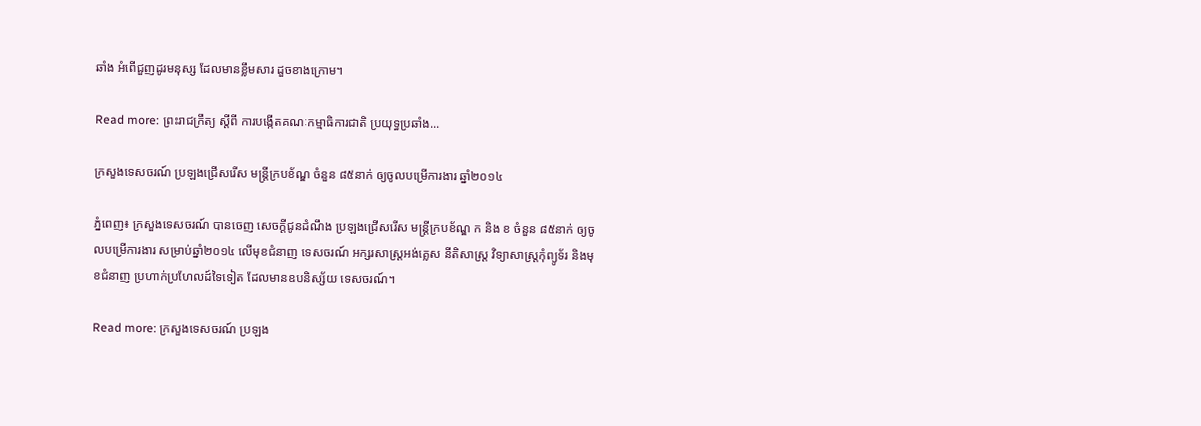ឆាំង អំពើជួញដូរមនុស្ស ដែលមានខ្លឹមសារ ដួចខាងក្រោម។

Read more: ព្រះរាជក្រឹត្យ ស្តីពី ការបង្កើតគណៈកម្មាធិការជាតិ ប្រយុទ្ធប្រឆាំង...

ក្រសួងទេសចរណ៍ ប្រឡងជ្រើសរើស មន្រ្តីក្របខ័ណ្ឌ ចំនួន ៨៥នាក់ ឲ្យចូលបម្រើការងារ ឆ្នាំ២០១៤

ភ្នំពេញ៖ ក្រសួងទេសចរណ៍ បានចេញ សេចក្តីជូនដំណឹង ប្រឡងជ្រើសរើស មន្រ្តីក្របខ័ណ្ឌ ក និង ខ ចំនួន ៨៥នាក់ ឲ្យចូលបម្រើការងារ សម្រាប់ឆ្នាំ២០១៤ លើមុខជំនាញ ទេសចរណ៍ អក្សរសាស្រ្តអង់គ្លេស នីតិសាស្រ្ត វិទ្យាសាស្រ្តកុំព្យូទ័រ និងមុខជំនាញ ប្រហាក់ប្រហែលដ៍ទៃទៀត ដែលមានឧបនិស្ស័យ ទេសចរណ៍។

Read more: ក្រសួងទេសចរណ៍ ប្រឡង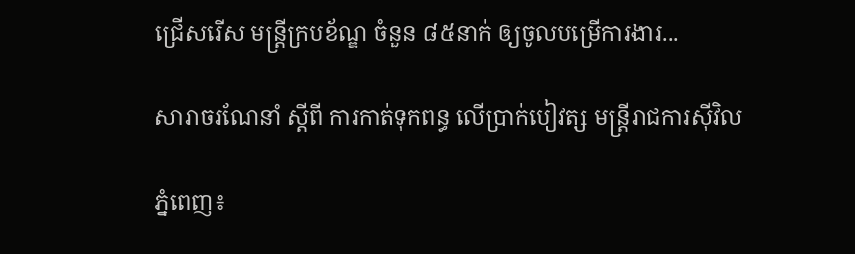ជ្រើសរើស មន្រ្តីក្របខ័ណ្ឌ ចំនួន ៨៥នាក់ ឲ្យចូលបម្រើការងារ...

សារាចរណែនាំ ស្តីពី ការកាត់ទុកពន្ធ លើប្រាក់បៀវត្ស មន្រ្តីរាជការស៊ីវិល

ភ្នំពេញ៖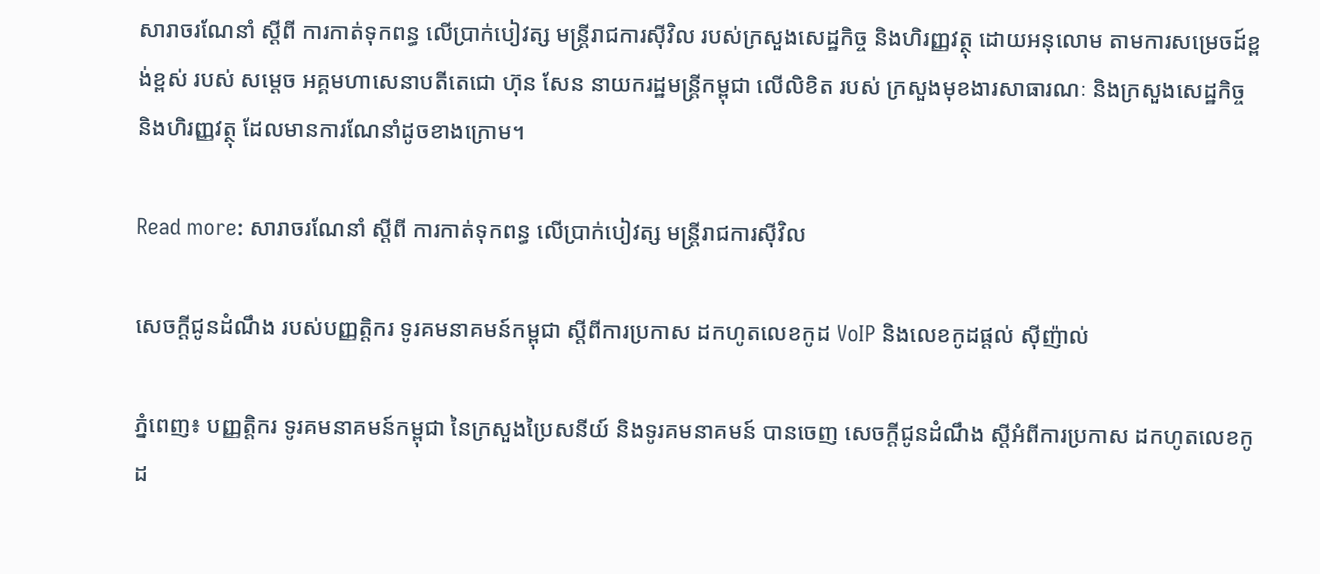សារាចរណែនាំ ស្តីពី ការកាត់ទុកពន្ធ លើប្រាក់បៀវត្ស មន្រ្តីរាជការស៊ីវិល របស់ក្រសួងសេដ្ឋកិច្ច និងហិរញ្ញវត្ថុ ដោយអនុលោម តាមការសម្រេចដ៍ខ្ពង់ខ្ពស់ របស់ សម្តេច អគ្គមហាសេនាបតីតេជោ ហ៊ុន សែន នាយករដ្ឋមន្រ្តីកម្ពុជា លើលិខិត របស់ ក្រសួងមុខងារសាធារណៈ និងក្រសួងសេដ្ឋកិច្ច និងហិរញ្ញវត្ថុ ដែលមានការណែនាំដូចខាងក្រោម។

Read more: សារាចរណែនាំ ស្តីពី ការកាត់ទុកពន្ធ លើប្រាក់បៀវត្ស មន្រ្តីរាជការស៊ីវិល

សេចក្តីជូនដំណឹង របស់បញ្ញត្តិករ ទូរគមនាគមន៍កម្ពុជា ស្តីពីការប្រកាស ដកហូតលេខកូដ VoIP និងលេខកូដផ្តល់ ស៊ីញ៉ាល់

ភ្នំពេញ៖ បញ្ញត្តិករ ទូរគមនាគមន៍កម្ពុជា នៃក្រសួងប្រៃសនីយ៍ និងទូរគមនាគមន៍ បានចេញ សេចក្តីជូនដំណឹង ស្តីអំពីការប្រកាស ដកហូតលេខកូដ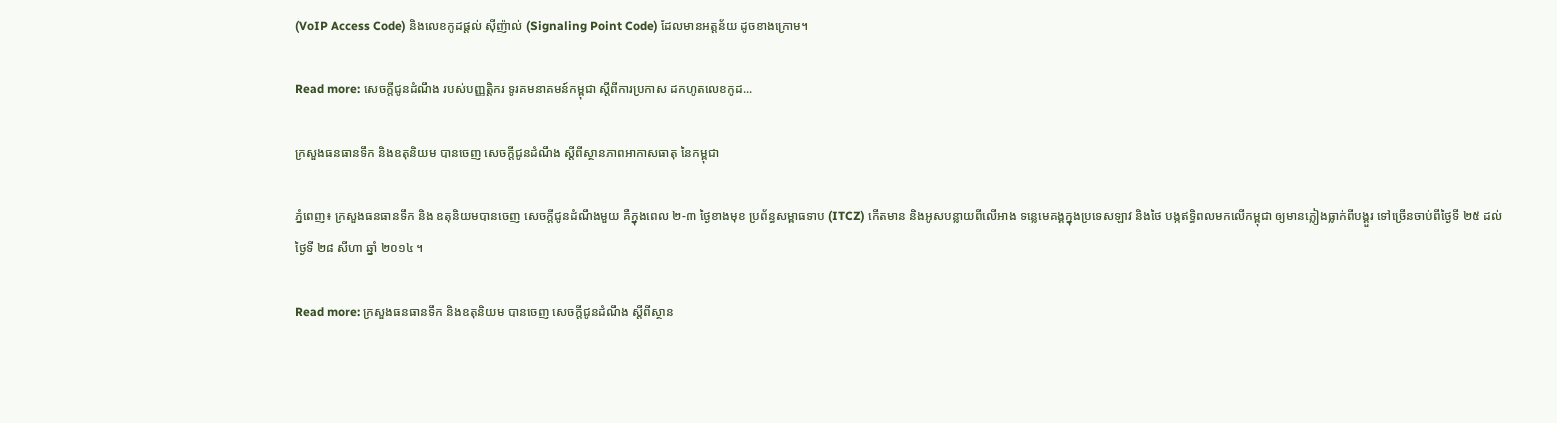(VoIP Access Code) និងលេខកូដផ្តល់ ស៊ីញ៉ាល់ (Signaling Point Code) ដែលមានអត្តន័យ ដូចខាងក្រោម។

Read more: សេចក្តីជូនដំណឹង របស់បញ្ញត្តិករ ទូរគមនាគមន៍កម្ពុជា ស្តីពីការប្រកាស ដកហូតលេខកូដ...

ក្រសួងធនធានទឹក និងឧតុនិយម បានចេញ សេចក្តីជូនដំណឹង ស្តីពីស្ថានភាពអាកាសធាតុ នៃកម្ពុជា

ភ្នំពេញ៖ ក្រសួងធនធានទឹក និង ឧតុនិយមបានចេញ សេចក្តីជូនដំណឹងមួយ គឺក្នុងពេល ២-៣ ថ្ងៃខាងមុខ ប្រព័ន្ធសម្ពាធទាប (ITCZ) កើតមាន និងអូសបន្លាយពីលើអាង ទន្លេមេគង្គក្នុងប្រទេសឡាវ និងថៃ បង្កឥទ្ធិពលមកលើកម្ពុជា ឲ្យមានភ្លៀងធ្លាក់ពីបង្គួរ ទៅច្រើនចាប់ពីថ្ងៃទី ២៥ ដល់ថ្ងៃទី ២៨ សីហា ឆ្នាំ ២០១៤ ។

Read more: ក្រសួងធនធានទឹក និងឧតុនិយម បានចេញ សេចក្តីជូនដំណឹង ស្តីពីស្ថាន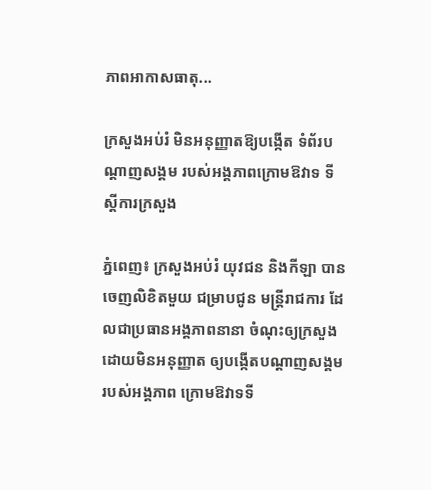ភាពអាកាសធាតុ...

ក្រសួងអប់រំ មិនអនុញ្ញាតឱ្យបង្កើត ទំព័របណ្ដាញសង្គម របស់អង្គភាពក្រោមឱវាទ ទីស្ដីការក្រសួង

ភ្នំពេញ៖ ក្រសួងអប់រំ យុវជន និងកីឡា បានចេញលិខិតមួយ ជម្រាបជូន មន្រ្តីរាជការ ដែលជាប្រធានអង្គភាពនានា ចំណុះឲ្យក្រសួង ដោយមិនអនុញ្ញាត ឲ្យបង្កើតបណ្តាញសង្គម របស់អង្គភាព ក្រោមឱវាទទី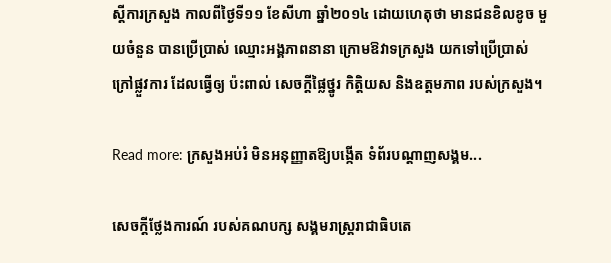ស្តីការក្រសួង កាលពីថ្ងៃទី១១ ខែសីហា ឆ្នាំ២០១៤ ដោយហេតុថា មានជនខិលខូច មួយចំនួន បានប្រើប្រាស់ ឈ្មោះអង្គភាពនានា ក្រោមឱវាទក្រសួង យកទៅប្រើប្រាស់ ក្រៅផ្លួវការ ដែលធ្វើឲ្យ ប៉ះពាល់ សេចក្តីផ្លៃថ្នូរ កិត្តិយស និងឧត្តមភាព របស់ក្រសួង។

Read more: ក្រសួងអប់រំ មិនអនុញ្ញាតឱ្យបង្កើត ទំព័របណ្ដាញសង្គម...

សេចក្តីថ្លែងការណ៍ របស់គណបក្ស សង្គមរាស្រ្តរាជាធិបតេ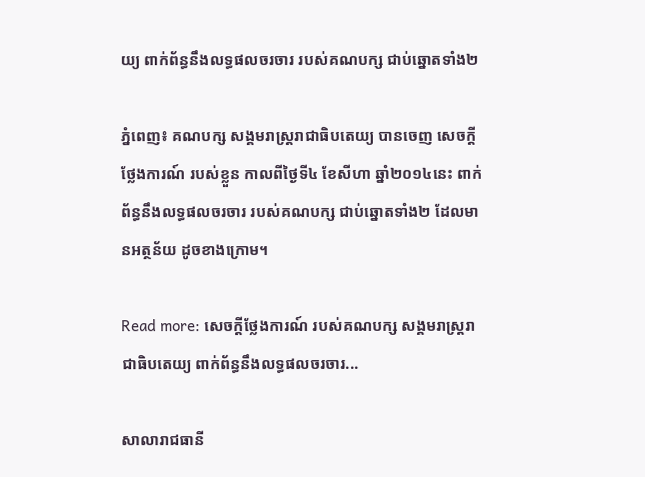យ្យ ពាក់ព័ន្ធនឹងលទ្ធផលចរចារ របស់គណបក្ស ជាប់ឆ្នោតទាំង២

ភ្នំពេញ៖ គណបក្ស សង្គមរាស្រ្តរាជាធិបតេយ្យ បានចេញ សេចក្តីថ្លែងការណ៍ របស់ខ្លួន កាលពីថ្ងៃទី៤ ខែសីហា ឆ្នាំ២០១៤នេះ ពាក់ព័ន្ធនឹងលទ្ធផលចរចារ របស់គណបក្ស ជាប់ឆ្នោតទាំង២ ដែលមានអត្ថន័យ ដូចខាងក្រោម។

Read more: សេចក្តីថ្លែងការណ៍ របស់គណបក្ស សង្គមរាស្រ្តរាជាធិបតេយ្យ ពាក់ព័ន្ធនឹងលទ្ធផលចរចារ...

សាលារាជធានី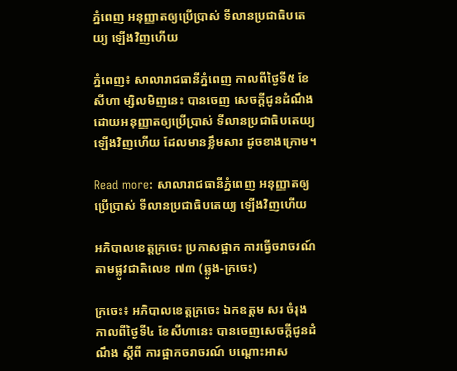ភ្នំពេញ អនុញ្ញាតឲ្យប្រើប្រាស់ ទីលានប្រជាធិបតេយ្យ ឡើងវិញហើយ

ភ្នំពេញ៖ សាលារាជធានីភ្នំពេញ កាលពីថ្ងៃទី៥ ខែសីហា ម្សិលមិញនេះ បានចេញ សេចក្តីជូនដំណឹង ដោយអនុញ្ញាតឲ្យប្រើប្រាស់ ទីលានប្រជាធិបតេយ្យ ឡើងវិញហើយ ដែលមានខ្លឹមសារ ដូចខាងក្រោម។

Read more: សាលារាជធានីភ្នំពេញ អនុញ្ញាតឲ្យប្រើប្រាស់ ទីលានប្រជាធិបតេយ្យ ឡើងវិញហើយ

អភិបាលខេត្តក្រចេះ ប្រកាសផ្អាក ការធ្វើចរាចរណ៍ តាមផ្លូវជាតិលេខ ៧៣ (ឆ្លូង-ក្រចេះ)

ក្រចេះ៖ អភិបាលខេត្តក្រចេះ ឯកឧត្តម សរ ចំរុង កាលពីថ្ងៃទី៤ ខែសីហានេះ បានចេញសេចក្តីជូនដំណឹង ស្តីពី ការផ្អាកចរាចរណ៍ បណ្តោះអាស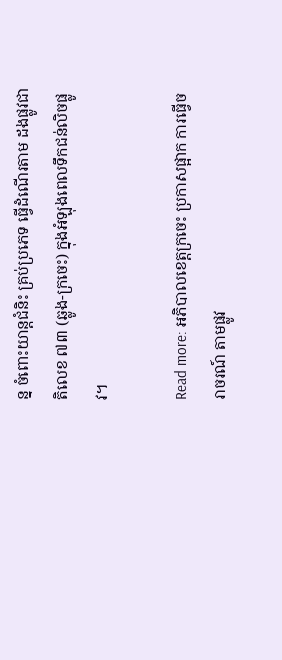ន្ន ចំពោះយាន្តជំនិះ គ្រប់ប្រភេទ ធ្វើដំណើរតាម ដងផ្លូវជាតិលេខ ៧៣ (ឆ្លូង-ក្រចេះ) ក្នុងអំឡុងពេលទឹកជន់លិចផ្លូវ។

Read more: អភិបាលខេត្តក្រចេះ ប្រកាសផ្អាក ការធ្វើចរាចរណ៍ តាមផ្លូវ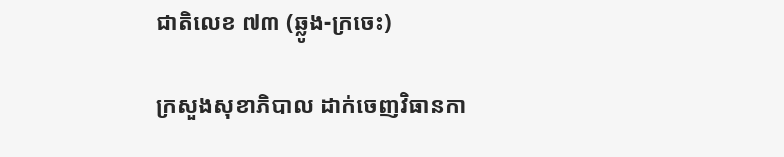ជាតិលេខ ៧៣ (ឆ្លូង-ក្រចេះ)

ក្រសួងសុខាភិបាល ដាក់ចេញវិធានកា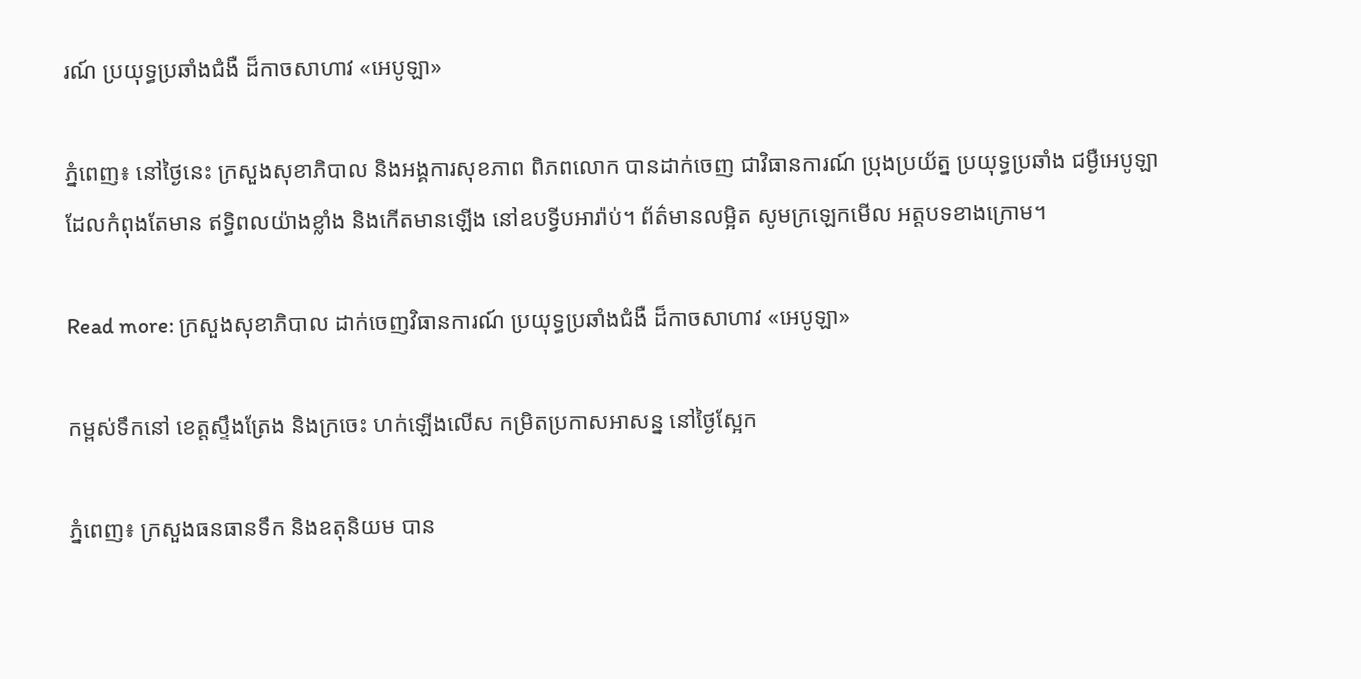រណ៍ ប្រយុទ្ធប្រឆាំងជំងឺ ដ៏កាចសាហាវ «អេបូឡា»

ភ្នំពេញ៖ នៅថ្ងៃនេះ ក្រសួងសុខាភិបាល និងអង្គការសុខភាព ពិភពលោក បានដាក់ចេញ ជាវិធានការណ៍ ប្រុងប្រយ័ត្ន ប្រយុទ្ធប្រឆាំង ជម្ងឺអេបូឡា ដែលកំពុងតែមាន ឥទ្ធិពលយ៉ាងខ្លាំង និងកើតមានឡើង នៅឧបទ្វីបអារ៉ាប់។ ព័ត៌មានលម្អិត សូមក្រឡេកមើល អត្តបទខាងក្រោម។

Read more: ក្រសួងសុខាភិបាល ដាក់ចេញវិធានការណ៍ ប្រយុទ្ធប្រឆាំងជំងឺ ដ៏កាចសាហាវ «អេបូឡា»

កម្ពស់ទឹកនៅ ខេត្តស្ទឹងត្រែង និងក្រចេះ ហក់ឡើងលើស កម្រិតប្រកាសអាសន្ន នៅថ្ងៃស្អែក

ភ្នំពេញ៖ ក្រសួងធនធានទឹក និងឧតុនិយម បាន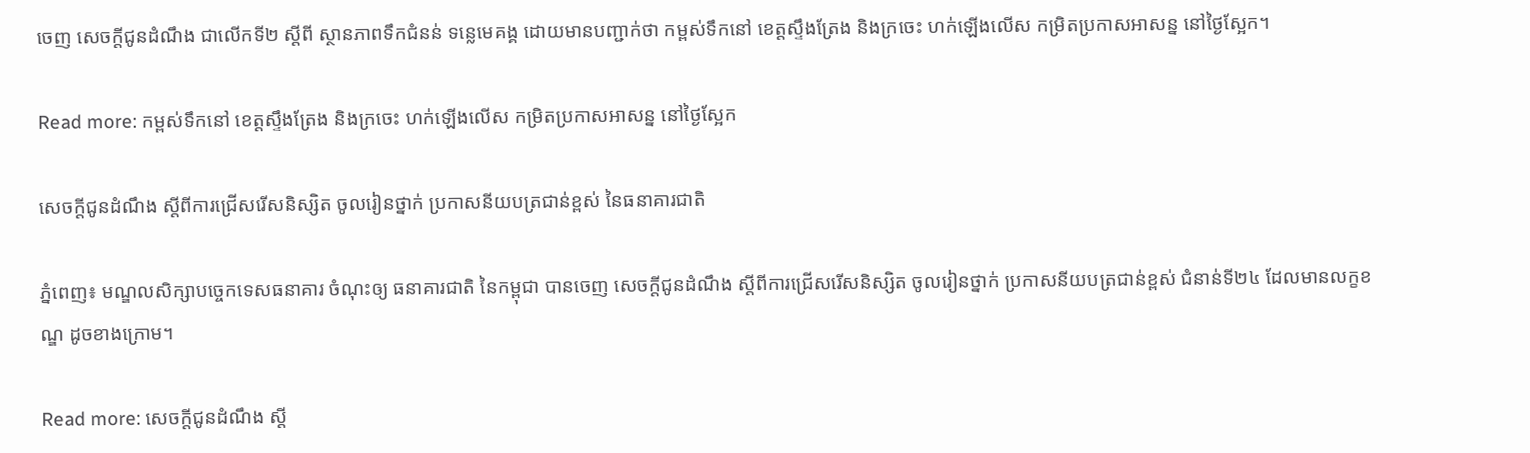ចេញ សេចក្តីជូនដំណឹង ជាលើកទី២ ស្តីពី ស្ថានភាពទឹកជំនន់ ទន្លេមេគង្គ ដោយមានបញ្ជាក់ថា កម្ពស់ទឹកនៅ ខេត្តស្ទឹងត្រែង និងក្រចេះ ហក់ឡើងលើស កម្រិតប្រកាសអាសន្ន នៅថ្ងៃស្អែក។

Read more: កម្ពស់ទឹកនៅ ខេត្តស្ទឹងត្រែង និងក្រចេះ ហក់ឡើងលើស កម្រិតប្រកាសអាសន្ន នៅថ្ងៃស្អែក

សេចក្តីជូនដំណឹង ស្តីពីការជ្រើសរើសនិស្សិត ចូលរៀនថ្នាក់ ប្រកាសនីយបត្រជាន់ខ្ពស់ នៃធនាគារជាតិ

ភ្នំពេញ៖ មណ្ឌលសិក្សាបច្ចេកទេសធនាគារ ចំណុះឲ្យ ធនាគារជាតិ នៃកម្ពុជា បានចេញ សេចក្តីជូនដំណឹង ស្តីពីការជ្រើសរើសនិស្សិត ចូលរៀនថ្នាក់ ប្រកាសនីយបត្រជាន់ខ្ពស់ ជំនាន់ទី២៤ ដែលមានលក្ខខណ្ឌ ដូចខាងក្រោម។

Read more: សេចក្តីជូនដំណឹង ស្តី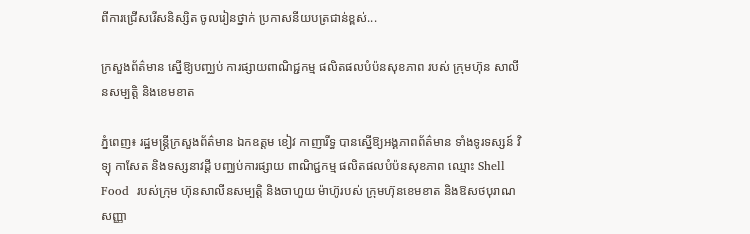ពីការជ្រើសរើសនិស្សិត ចូលរៀនថ្នាក់ ប្រកាសនីយបត្រជាន់ខ្ពស់...

ក្រសួងព័ត៌មាន ស្នើឱ្យបញ្ឈប់ ការផ្សាយពាណិជ្ជកម្ម ផលិតផលបំប៉នសុខភាព របស់ ក្រុមហ៊ុន សាលីនសម្បត្ដិ និងខេមខាត

ភ្នំពេញ៖ រដ្ឋមន្ដ្រីក្រសួងព័ត៌មាន ឯកឧត្តម ខៀវ កាញារីទ្ធ បានស្នើឱ្យអង្គភាពព័ត៌មាន ទាំងទូរទស្សន៍ វិទ្យុ កាសែត និងទស្សនាវដ្ដី បញ្ឈប់ការផ្សាយ ពាណិជ្ជកម្ម ផលិតផលបំប៉នសុខភាព ឈ្មោះ Shell Food  របស់ក្រុម ហ៊ុនសាលីនសម្បត្ដិ និងចាហួយ ម៉ាហ៊ូរបស់ ក្រុមហ៊ុនខេមខាត និងឱសថបុរាណសញ្ញា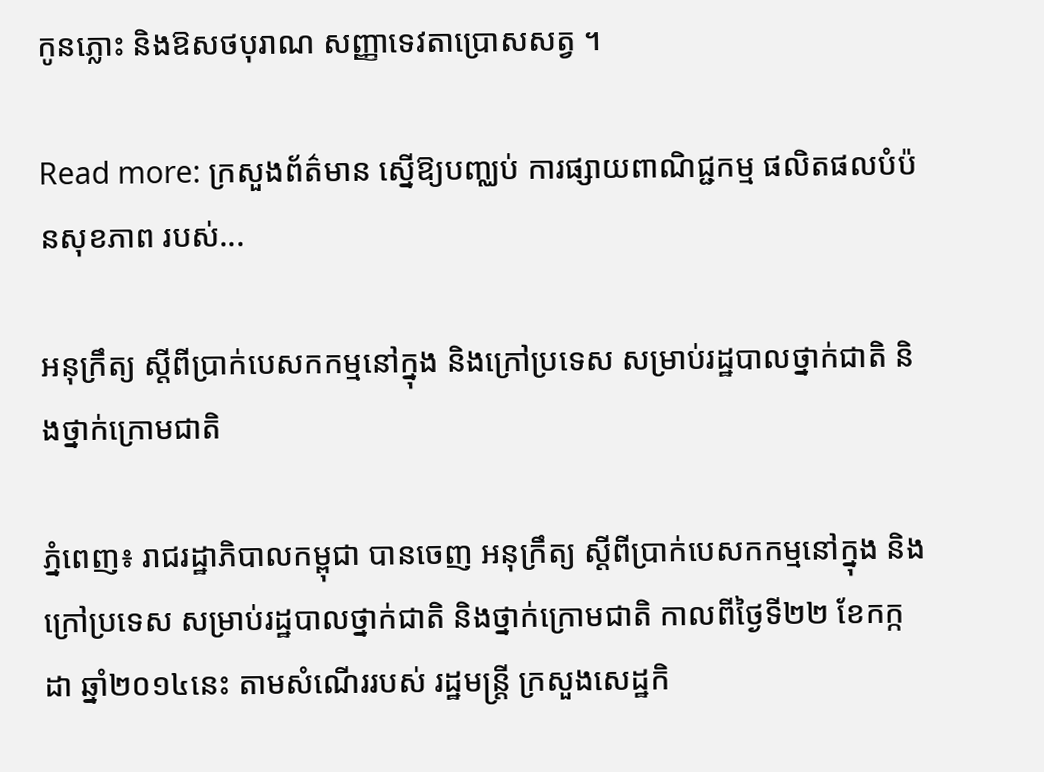កូនភ្លោះ និងឱសថបុរាណ សញ្ញាទេវតាប្រោសសត្វ ។

Read more: ក្រសួងព័ត៌មាន ស្នើឱ្យបញ្ឈប់ ការផ្សាយពាណិជ្ជកម្ម ផលិតផលបំប៉នសុខភាព របស់...

អនុក្រឹត្យ ស្តីពីប្រាក់បេសកកម្មនៅក្នុង និងក្រៅប្រទេស សម្រាប់រដ្ឋបាលថ្នាក់ជាតិ និងថ្នាក់ក្រោមជាតិ

ភ្នំពេញ៖ រាជរដ្ឋាភិបាលកម្ពុជា បានចេញ អនុក្រឹត្យ ស្តីពីប្រាក់បេសកកម្មនៅក្នុង និងក្រៅប្រទេស សម្រាប់រដ្ឋបាលថ្នាក់ជាតិ និងថ្នាក់ក្រោមជាតិ កាលពីថ្ងៃទី២២ ខែកក្កដា ឆ្នាំ២០១៤នេះ តាមសំណើររបស់ រដ្ឋមន្រ្តី ក្រសួងសេដ្ឋកិ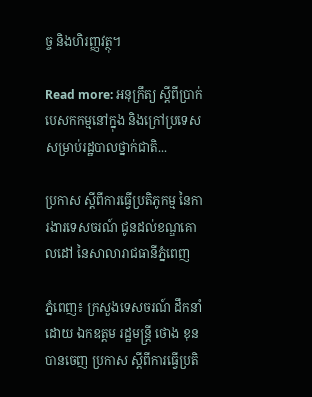ច្ច និងហិរញ្ញវត្ថុ។

Read more: អនុក្រឹត្យ ស្តីពីប្រាក់បេសកកម្មនៅក្នុង និងក្រៅប្រទេស សម្រាប់រដ្ឋបាលថ្នាក់ជាតិ...

ប្រកាស ស្តីពីការធ្វើប្រតិភូកម្ម នៃការងារទេសចរណ៍ ជូនដល់ខណ្ឌគោលដៅ នៃសាលារាជធានីភ្នំពេញ

ភ្នំពេញ៖ ក្រសួងទេសចរណ៍ ដឹកនាំដោយ ឯកឧត្តម រដ្ឋមន្រ្តី ថោង ខុន បានចេញ ប្រកាស ស្តីពីការធ្វើប្រតិ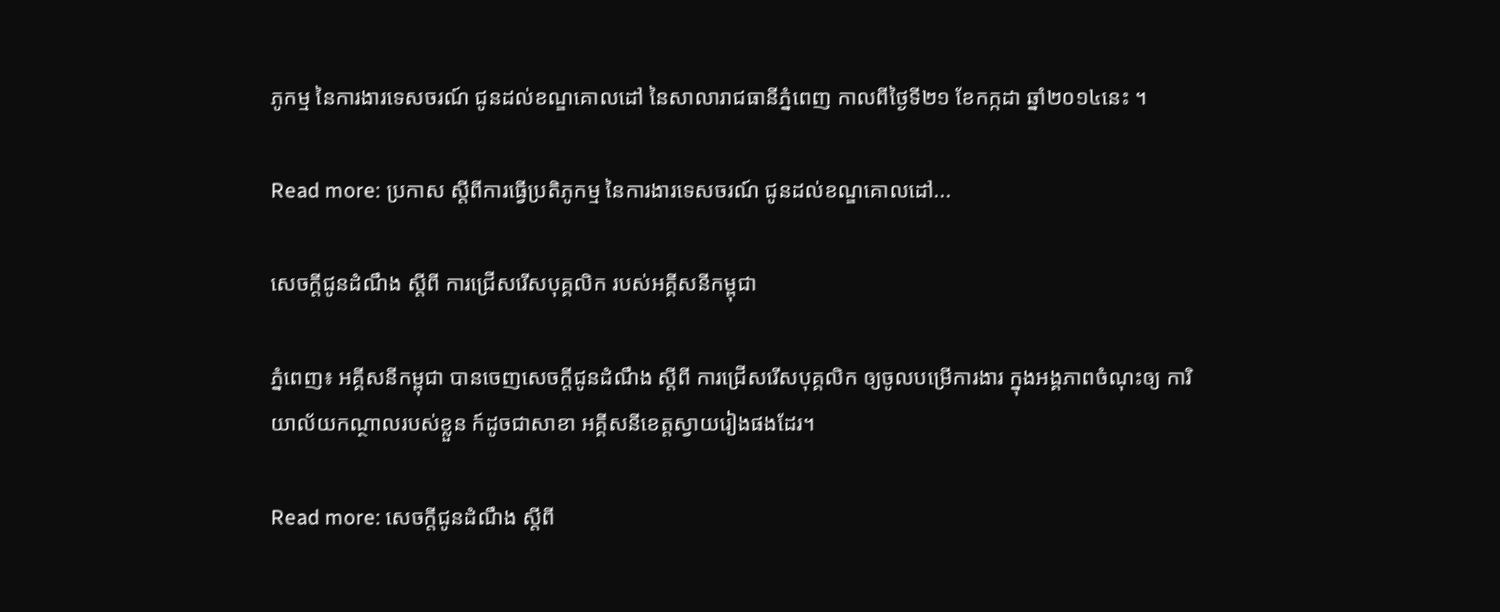ភូកម្ម នៃការងារទេសចរណ៍ ជូនដល់ខណ្ឌគោលដៅ នៃសាលារាជធានីភ្នំពេញ កាលពីថ្ងៃទី២១ ខែកក្កដា ឆ្នាំ២០១៤នេះ ។

Read more: ប្រកាស ស្តីពីការធ្វើប្រតិភូកម្ម នៃការងារទេសចរណ៍ ជូនដល់ខណ្ឌគោលដៅ...

សេចក្តីជូនដំណឹង ស្តីពី ការជ្រើសរើសបុគ្គលិក របស់អគ្គីសនីកម្ពុជា

ភ្នំពេញ៖ អគ្គីសនីកម្ពុជា បានចេញសេចក្តីជូនដំណឹង ស្តីពី ការជ្រើសរើសបុគ្គលិក ឲ្យចូលបម្រើការងារ ក្នុងអង្គភាពចំណុះឲ្យ ការិយាល័យកណ្ថាលរបស់ខ្លួន ក៍ដូចជាសាខា អគ្គីសនីខេត្តស្វាយរៀងផងដែរ។

Read more: សេចក្តីជូនដំណឹង ស្តីពី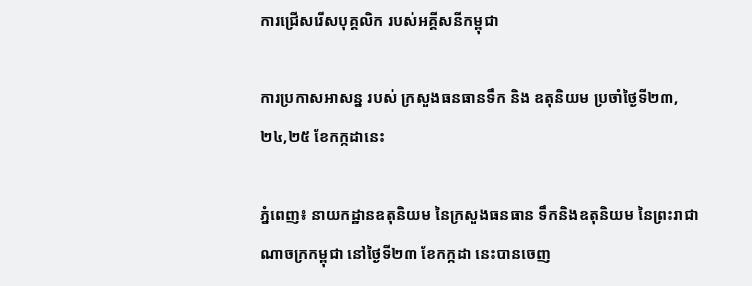ការជ្រើសរើសបុគ្គលិក របស់អគ្គីសនីកម្ពុជា

ការប្រកាសអាសន្ន របស់ ក្រសួងធនធានទឹក និង ឧតុនិយម ប្រចាំថ្ងៃទី២៣,២៤,២៥ ខែកក្កដានេះ

ភ្នំពេញ៖ នាយកដ្ឋានឧតុនិយម នៃក្រសួងធនធាន ទឹកនិងឧតុនិយម នៃព្រះរាជាណាចក្រកម្ពុជា នៅថ្ងៃទី២៣ ខែកក្កដា នេះបានចេញ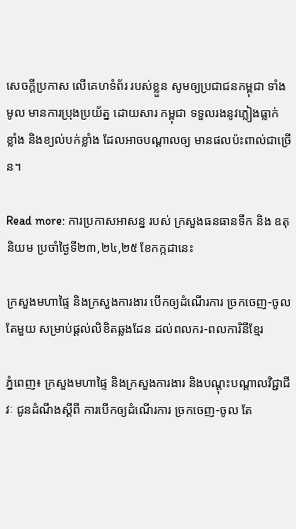សេចក្តីប្រកាស លើគេហទំព័រ របស់ខ្លួន សូមឲ្យប្រជាជនកម្ពុជា ទាំងមូល មានការប្រុងប្រយ័ត្ន ដោយសារ កម្ពុជា ទទួលរងនូវភ្លៀងធ្លាក់ ខ្លាំង និងខ្យល់បក់ខ្លាំង ដែលអាចបណ្តាលឲ្យ មានផលប៉ះពាល់ជាច្រើន។

Read more: ការប្រកាសអាសន្ន របស់ ក្រសួងធនធានទឹក និង ឧតុនិយម ប្រចាំថ្ងៃទី២៣,២៤,២៥ ខែកក្កដានេះ

ក្រសួងមហាផ្ទៃ និងក្រសួងការងារ បើកឲ្យដំណើរការ ច្រកចេញ-ចូល តែមួយ សម្រាប់ផ្តល់លិខិតឆ្លងដែន ដល់ពលករ-ពលការិនីខ្មែរ

ភ្នំពេញ៖ ក្រសួងមហាផ្ទៃ និងក្រសួងការងារ និងបណ្តុះបណ្តាលវិជ្ជាជីវៈ ជូនដំណឹងស្តីពី ការបើកឲ្យដំណើរការ ច្រកចេញ-ចូល តែ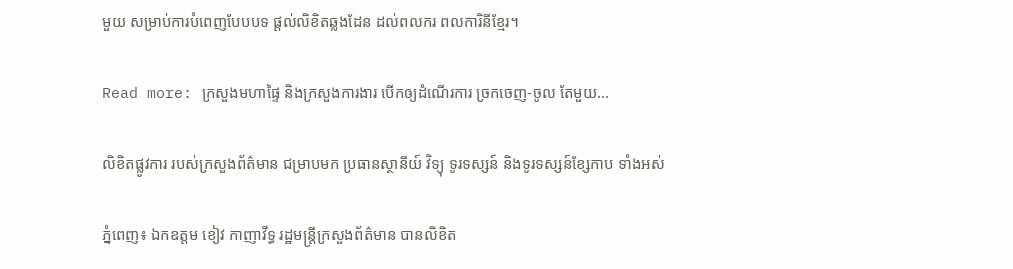មួយ សម្រាប់ការបំពេញបែបបទ ផ្តល់លិខិតឆ្លងដែន ដល់ពលករ ពលការិនីខ្មែរ។

Read more: ក្រសួងមហាផ្ទៃ និងក្រសួងការងារ បើកឲ្យដំណើរការ ច្រកចេញ-ចូល តែមួយ...

លិខិតផ្លូវការ របស់ក្រសួងព័ត៌មាន ជម្រាបមក ប្រធានស្ថានីយ៍ វិទ្យុ ទូរទស្សន៍ និងទូរទស្សន៍ខ្សែកាប ទាំងអស់

ភ្នំពេញ៖ ឯកឧត្តម ខៀវ កាញាវីទ្ធ រដ្ឋមន្រ្តីក្រសួងព័ត៌មាន បានលិខិត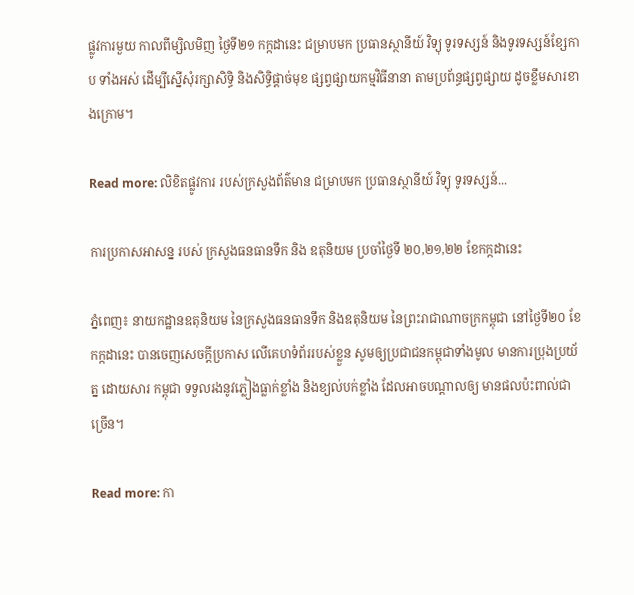ផ្លូវការមួយ កាលពីម្សិលមិញ ថ្ងៃទី២១ កក្កដានេះ ជម្រាបមក ប្រធានស្ថានីយ៍ វិទ្យុ ទូរទស្សន៍ និងទូរទស្សន៍ខ្សែកាប ទាំងអស់ ដើម្បីស្នើសុំរក្សាសិទ្ធិ និងសិទ្ធិផ្តាច់មុខ ផ្សព្វផ្សាយកម្មវិធីនានា តាមប្រព័ន្ធផ្សព្វផ្សាយ ដូចខ្លឹមសារខាងក្រោម។

Read more: លិខិតផ្លូវការ របស់ក្រសួងព័ត៌មាន ជម្រាបមក ប្រធានស្ថានីយ៍ វិទ្យុ ទូរទស្សន៍...

ការប្រកាសអាសន្ន របស់ ក្រសួងធនធានទឹក និង ឧតុនិយម ប្រចាំថ្ងៃទី ២០,២១,២២ ខែកក្កដានេះ

ភ្នំពេញ៖ នាយកដ្ឋានឧតុនិយម នៃក្រសួងធនធានទឹក និងឧតុនិយម នៃព្រះរាជាណាចក្រកម្ពុជា នៅថ្ងៃទី២០ ខែកក្កដានេះ បានចេញសេចក្តីប្រកាស លើគេហទំព័ររបស់ខ្លួន សូមឲ្យប្រជាជនកម្ពុជាទាំងមូល មានការប្រុងប្រយ័ត្ន ដោយសារ កម្ពុជា ទទួលរងនូវភ្លៀងធ្លាក់ខ្លាំង និងខ្យល់បក់ខ្លាំង ដែលអាចបណ្តាលឲ្យ មានផលប៉ះពាល់ជាច្រើន។

Read more: កា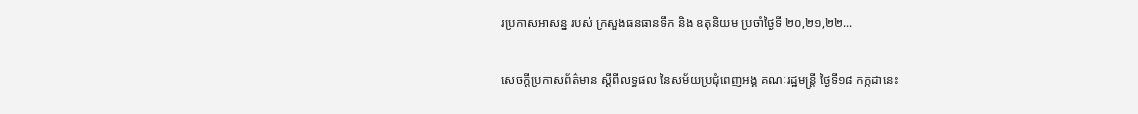រប្រកាសអាសន្ន របស់ ក្រសួងធនធានទឹក និង ឧតុនិយម ប្រចាំថ្ងៃទី ២០,២១,២២...

សេចក្តីប្រកាសព័ត៌មាន ស្តីពីលទ្ធផល នៃសម័យប្រជុំពេញអង្គ គណៈរដ្ឋមន្រ្តី ថ្ងៃទី១៨ កក្កដានេះ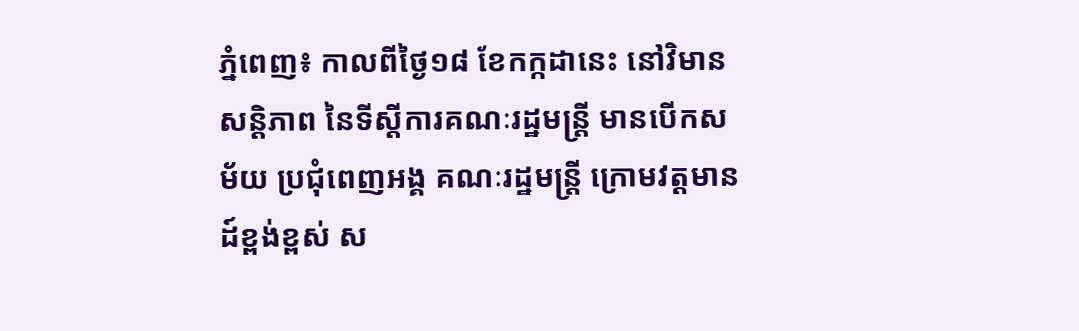ភ្នំពេញ៖ កាលពីថ្ងៃ១៨ ខែកក្កដានេះ នៅវិមានសន្តិភាព នៃទីស្តីការគណៈរដ្ឋមន្រ្តី មានបើកសម័យ ប្រជុំពេញអង្គ គណៈរដ្ឋមន្រ្តី ក្រោមវត្តមាន ដ៍ខ្ពង់ខ្ពស់ ស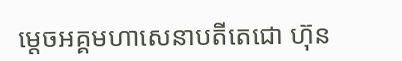ម្តេចអគ្គមហាសេនាបតីតេជោ ហ៊ុន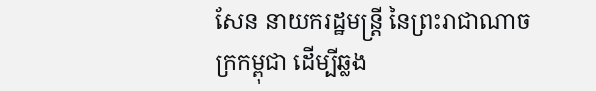សែន នាយករដ្ឋមន្រ្តី នៃព្រះរាជាណាចក្រកម្ពុជា ដើម្បីឆ្លង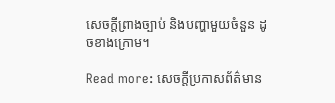សេចក្តីព្រាងច្បាប់ និងបញ្ហាមួយចំនួន ដូចខាងក្រោម។

Read more: សេចក្តីប្រកាសព័ត៌មាន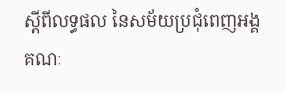ស្តីពីលទ្ធផល នៃសម័យប្រជុំពេញអង្គ គណៈ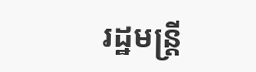រដ្ឋមន្រ្តី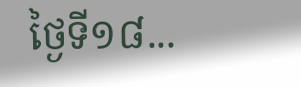ថ្ងៃទី១៨...